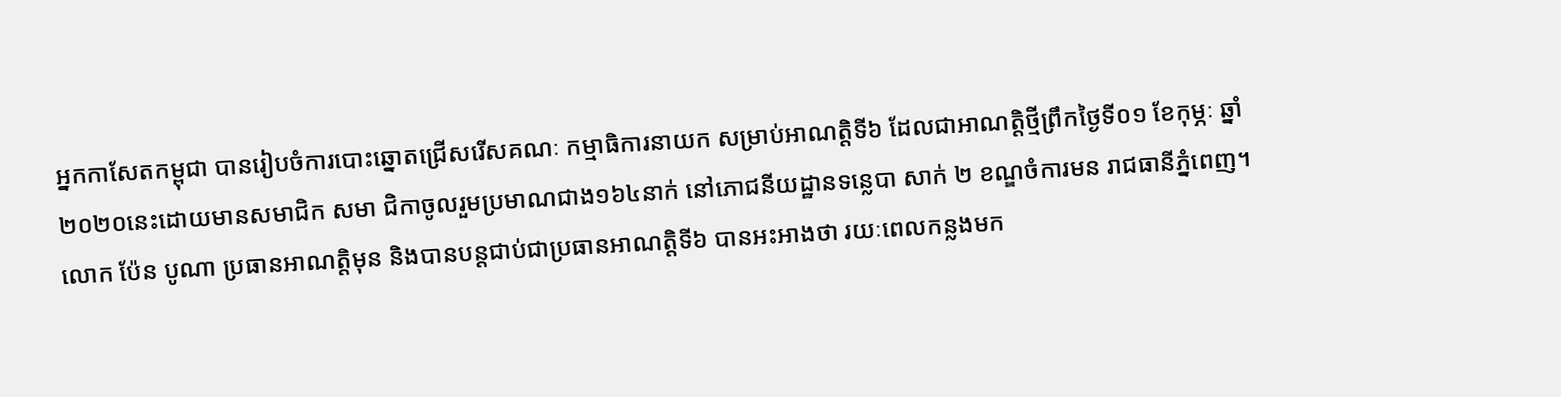អ្នកកាសែតកម្ពុជា បានរៀបចំការបោះឆ្នោតជ្រើសរើសគណៈ កម្មាធិការនាយក សម្រាប់អាណត្តិទី៦ ដែលជាអាណត្តិថ្មីព្រឹកថ្ងៃទី០១ ខែកុម្ភៈ ឆ្នាំ២០២០នេះដោយមានសមាជិក សមា ជិកាចូលរួមប្រមាណជាង១៦៤នាក់ នៅភោជនីយដ្ឋានទន្លេបា សាក់ ២ ខណ្ឌចំការមន រាជធានីភ្នំពេញ។
លោក ប៉ែន បូណា ប្រធានអាណត្តិមុន និងបានបន្តជាប់ជាប្រធានអាណត្តិទី៦ បានអះអាងថា រយៈពេលកន្លងមក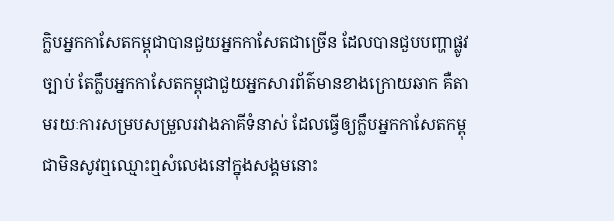ក្លិបអ្នកកាសែតកម្ពុជាបានជួយអ្នកកាសែតជាច្រើន ដែលបានជួបបញ្ហាផ្លូវច្បាប់ តែក្លឹបអ្នកកាសែតកម្ពុជាជួយអ្នកសារព័ត៌មានខាងក្រោយឆាក គឺតាមរយៈការសម្របសម្រួលរវាងភាគីទំនាស់ ដែលធ្វើឲ្យក្លឹបអ្នកកាសែតកម្ពុជាមិនសូវឮឈ្មោះឮសំលេងនៅក្នុងសង្គមនោះ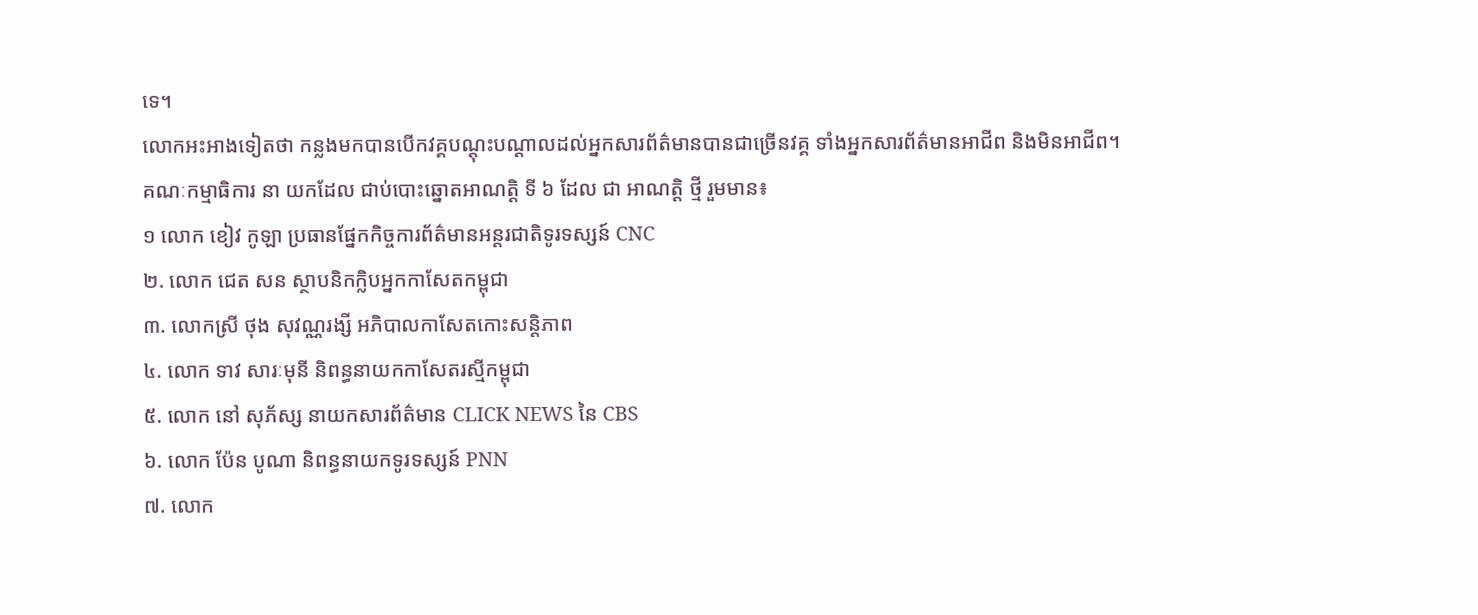ទេ។
លោកអះអាងទៀតថា កន្លងមកបានបើកវគ្គបណ្ដុះបណ្ដាលដល់អ្នកសារព័ត៌មានបានជាច្រើនវគ្គ ទាំងអ្នកសារព័ត៌មានអាជីព និងមិនអាជីព។
គណៈកម្មាធិការ នា យកដែល ជាប់បោះឆ្នោតអាណត្តិ ទី ៦ ដែល ជា អាណត្តិ ថ្មី រួមមាន៖
១ លោក ខៀវ កូឡា ប្រធានផ្នែកកិច្ចការព័ត៌មានអន្តរជាតិទូរទស្សន៍ CNC
២. លោក ជេត សន ស្ថាបនិកក្លិបអ្នកកាសែតកម្ពុជា
៣. លោកស្រី ថុង សុវណ្ណរង្សី អភិបាលកាសែតកោះសន្តិភាព
៤. លោក ទាវ សារៈមុនី និពន្ធនាយកកាសែតរស្មីកម្ពុជា
៥. លោក នៅ សុភ័ស្ស នាយកសារព័ត៌មាន CLICK NEWS នៃ CBS
៦. លោក ប៉ែន បូណា និពន្ធនាយកទូរទស្សន៍ PNN
៧. លោក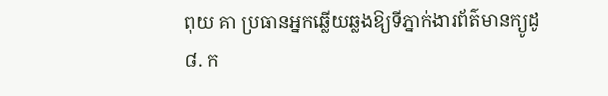ពុយ គា ប្រធានអ្នកឆ្លើយឆ្លងឱ្យទីភ្នាក់ងារព័ត៌មានក្យូដូ
៨. ក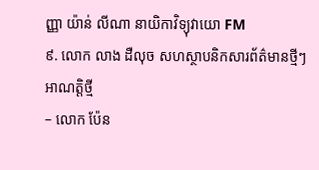ញ្ញា យ៉ាន់ លីណា នាយិកាវិទ្យុវាយោ FM
៩. លោក លាង ដឺលុច សហស្ថាបនិកសារព័ត៌មានថ្មីៗ
អាណត្តិថ្មី
– លោក ប៉ែន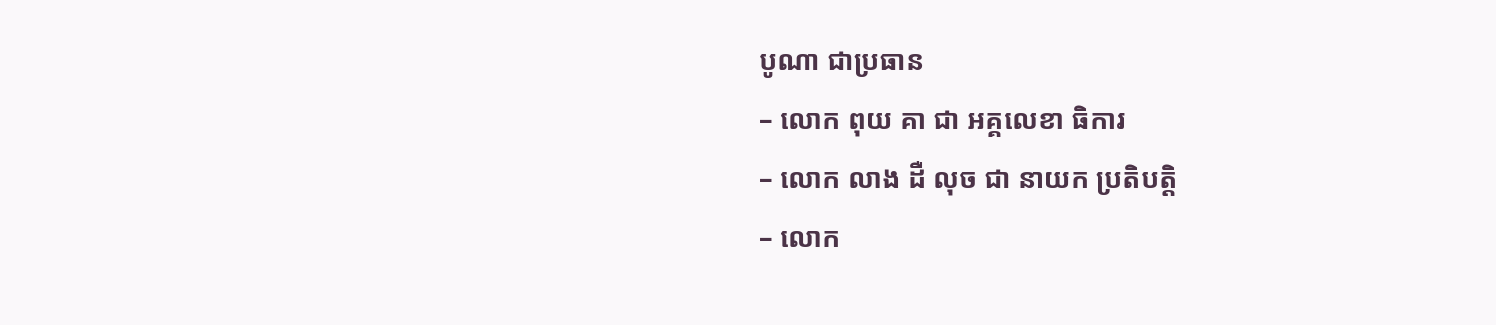បូណា ជាប្រធាន
– លោក ពុយ គា ជា អគ្គលេខា ធិការ
– លោក លាង ដឺ លុច ជា នាយក ប្រតិបត្តិ
– លោក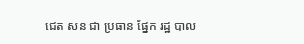ជេត សន ជា ប្រធាន ផ្នែក រដ្ឋ បាល